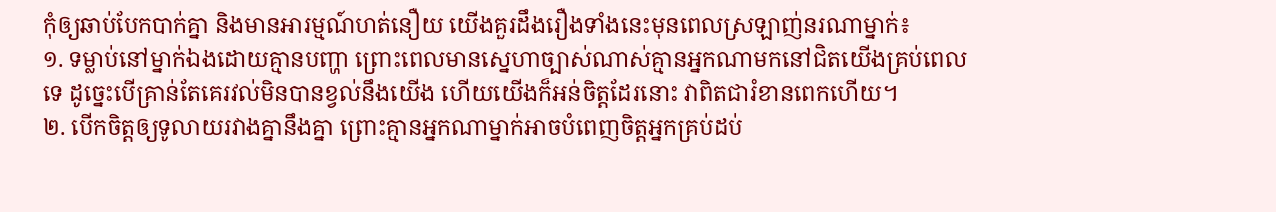កុំឲ្យឆាប់បែកបាក់គ្នា និងមានអារម្មណ៍ហត់នឿយ យើងគួរដឹងរឿងទាំងនេះមុនពេលស្រឡាញ់នរណាម្នាក់៖
១. ទម្លាប់នៅម្នាក់ឯងដោយគ្មានបញ្ហា ព្រោះពេលមានស្នេហាច្បាស់ណាស់គ្មានអ្នកណាមកនៅជិតយើងគ្រប់ពេលទេ ដូច្នេះបើគ្រាន់តែគេរវល់មិនបានខ្វល់នឹងយើង ហើយយើងក៏អន់ចិត្តដែរនោះ វាពិតជារំខានពេកហើយ។
២. បើកចិត្តឲ្យទូលាយរវាងគ្នានឹងគ្នា ព្រោះគ្មានអ្នកណាម្នាក់អាចបំពេញចិត្តអ្នកគ្រប់ដប់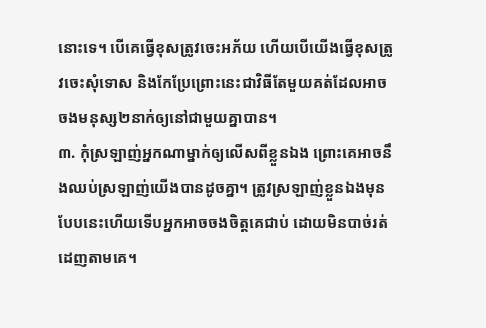នោះទេ។ បើគេធ្វើខុសត្រូវចេះអភ័យ ហើយបើយើងធ្វើខុសត្រូវចេះសុំទោស និងកែប្រែព្រោះនេះជាវិធីតែមួយគត់ដែលអាចចងមនុស្ស២នាក់ឲ្យនៅជាមួយគ្នាបាន។
៣. កុំស្រឡាញ់អ្នកណាម្នាក់ឲ្យលើសពីខ្លួនឯង ព្រោះគេអាចនឹងឈប់ស្រឡាញ់យើងបានដូចគ្នា។ ត្រូវស្រឡាញ់ខ្លួនឯងមុន បែបនេះហើយទើបអ្នកអាចចងចិត្តគេជាប់ ដោយមិនបាច់រត់ដេញតាមគេ។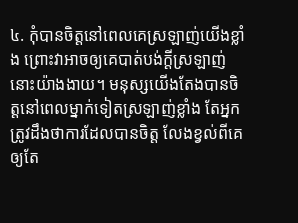៤. កុំបានចិត្តនៅពេលគេស្រឡាញ់យើងខ្លាំង ព្រោះវាអាចឲ្យគេបាត់បង់ក្ដីស្រឡាញ់នោះយ៉ាងងាយ។ មនុស្សយើងតែងបានចិត្តនៅពេលម្នាក់ទៀតស្រឡាញ់ខ្លាំង តែអ្នកត្រូវដឹងថាការដែលបានចិត្ត លែងខ្វល់ពីគេ ឲ្យតែ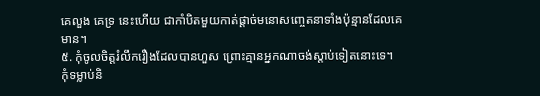គេលួង គេទ្រ នេះហើយ ជាកាំបិតមួយកាត់ផ្ដាច់មនោសញ្ចេតនាទាំងប៉ុន្មានដែលគេមាន។
៥. កុំចូលចិត្តរំលឹករឿងដែលបានហួស ព្រោះគ្មានអ្នកណាចង់ស្ដាប់ទៀតនោះទេ។ កុំទម្លាប់និ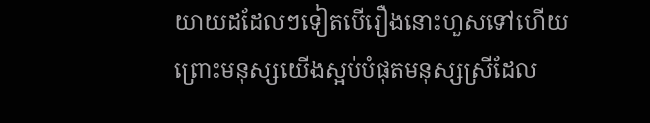យាយដដែលៗទៀតបើរឿងនោះហួសទៅហើយ ព្រោះមនុស្សយើងស្អប់បំផុតមនុស្សស្រីដែល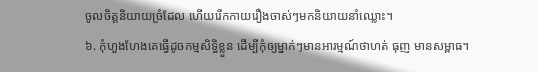ចូលចិត្តនិយាយច្រំដែល ហើយរើកកាយរឿងចាស់ៗមកនិយាយនាំឈ្លោះ។
៦. កុំហួងហែងគេធ្វើដូចកម្មសិទ្ធិខ្លួន ដើម្បីកុំឲ្យម្នាក់ៗមានអារម្មណ៍ថាហត់ ធុញ មានសម្ពាធ។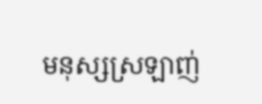មនុស្សស្រឡាញ់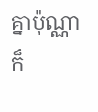គ្នាប៉ុណ្ណាក៏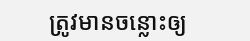ត្រូវមានចន្លោះឲ្យ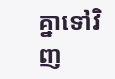គ្នាទៅវិញ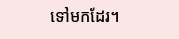ទៅមកដែរ។